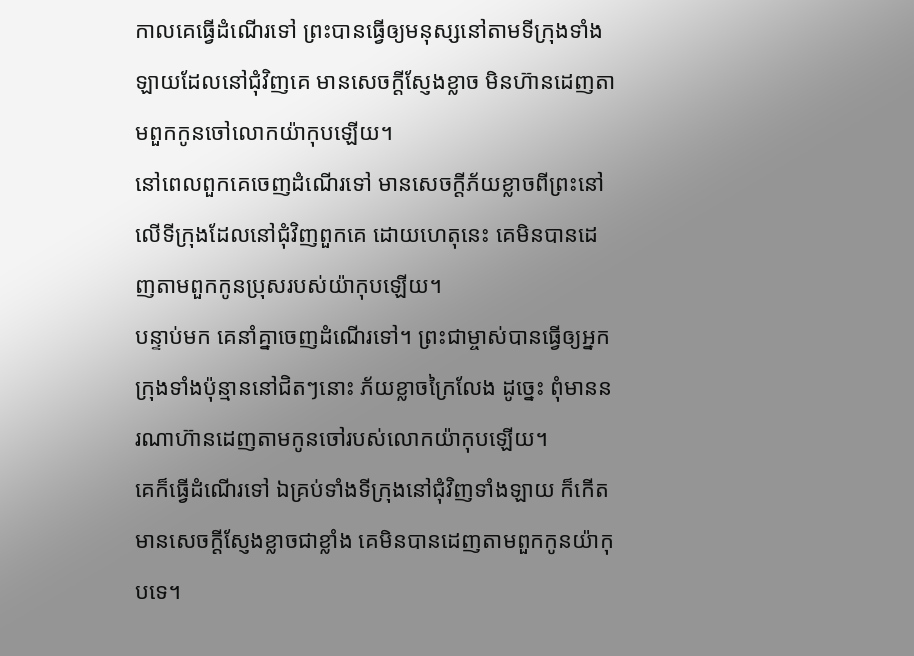កាលគេធ្វើដំណើរទៅ ព្រះបានធ្វើឲ្យមនុស្សនៅតាមទីក្រុងទាំងឡាយដែលនៅជុំវិញគេ មានសេចក្ដីស្ញែងខ្លាច មិនហ៊ានដេញតាមពួកកូនចៅលោកយ៉ាកុបឡើយ។
នៅពេលពួកគេចេញដំណើរទៅ មានសេចក្ដីភ័យខ្លាចពីព្រះនៅលើទីក្រុងដែលនៅជុំវិញពួកគេ ដោយហេតុនេះ គេមិនបានដេញតាមពួកកូនប្រុសរបស់យ៉ាកុបឡើយ។
បន្ទាប់មក គេនាំគ្នាចេញដំណើរទៅ។ ព្រះជាម្ចាស់បានធ្វើឲ្យអ្នកក្រុងទាំងប៉ុន្មាននៅជិតៗនោះ ភ័យខ្លាចក្រៃលែង ដូច្នេះ ពុំមាននរណាហ៊ានដេញតាមកូនចៅរបស់លោកយ៉ាកុបឡើយ។
គេក៏ធ្វើដំណើរទៅ ឯគ្រប់ទាំងទីក្រុងនៅជុំវិញទាំងឡាយ ក៏កើតមានសេចក្ដីស្ញែងខ្លាចជាខ្លាំង គេមិនបានដេញតាមពួកកូនយ៉ាកុបទេ។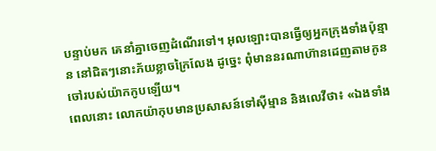បន្ទាប់មក គេនាំគ្នាចេញដំណើរទៅ។ អុលឡោះបានធ្វើឲ្យអ្នកក្រុងទាំងប៉ុន្មាន នៅជិតៗនោះភ័យខ្លាចក្រៃលែង ដូច្នេះ ពុំមាននរណាហ៊ានដេញតាមកូនចៅរបស់យ៉ាកកូបឡើយ។
ពេលនោះ លោកយ៉ាកុបមានប្រសាសន៍ទៅស៊ីម្មាន និងលេវីថា៖ «ឯងទាំង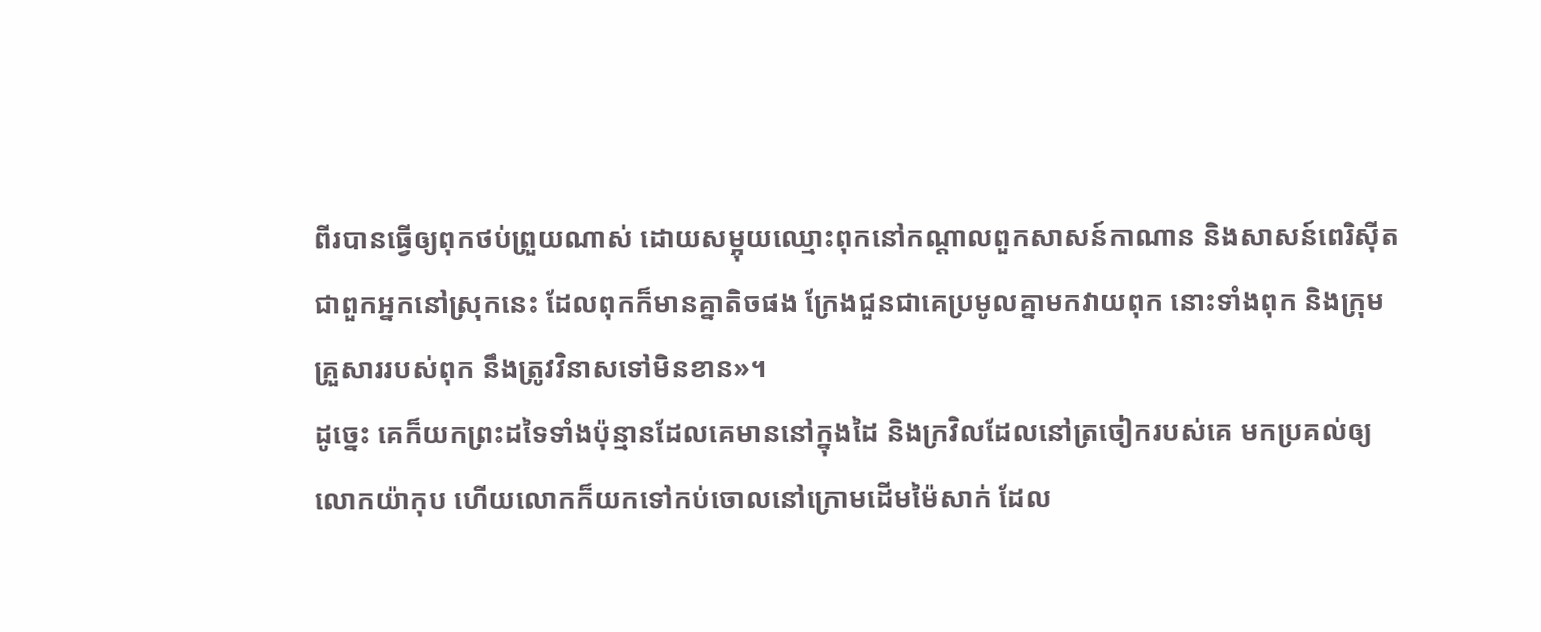ពីរបានធ្វើឲ្យពុកថប់ព្រួយណាស់ ដោយសម្អុយឈ្មោះពុកនៅកណ្ដាលពួកសាសន៍កាណាន និងសាសន៍ពេរិស៊ីត ជាពួកអ្នកនៅស្រុកនេះ ដែលពុកក៏មានគ្នាតិចផង ក្រែងជួនជាគេប្រមូលគ្នាមកវាយពុក នោះទាំងពុក និងក្រុមគ្រួសាររបស់ពុក នឹងត្រូវវិនាសទៅមិនខាន»។
ដូច្នេះ គេក៏យកព្រះដទៃទាំងប៉ុន្មានដែលគេមាននៅក្នុងដៃ និងក្រវិលដែលនៅត្រចៀករបស់គេ មកប្រគល់ឲ្យលោកយ៉ាកុប ហើយលោកក៏យកទៅកប់ចោលនៅក្រោមដើមម៉ៃសាក់ ដែល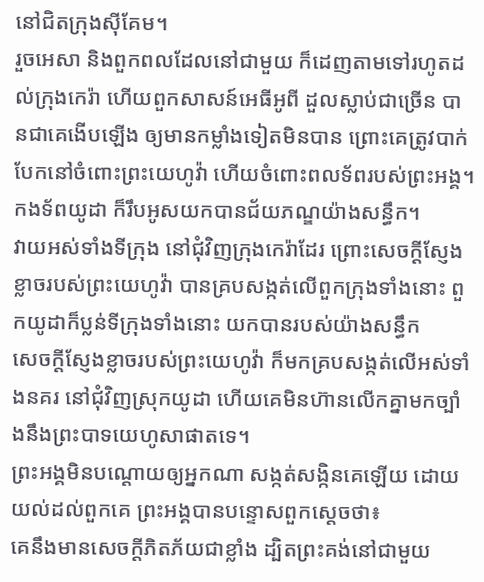នៅជិតក្រុងស៊ីគែម។
រួចអេសា និងពួកពលដែលនៅជាមួយ ក៏ដេញតាមទៅរហូតដល់ក្រុងកេរ៉ា ហើយពួកសាសន៍អេធីអូពី ដួលស្លាប់ជាច្រើន បានជាគេងើបឡើង ឲ្យមានកម្លាំងទៀតមិនបាន ព្រោះគេត្រូវបាក់បែកនៅចំពោះព្រះយេហូវ៉ា ហើយចំពោះពលទ័ពរបស់ព្រះអង្គ។ កងទ័ពយូដា ក៏រឹបអូសយកបានជ័យភណ្ឌយ៉ាងសន្ធឹក។
វាយអស់ទាំងទីក្រុង នៅជុំវិញក្រុងកេរ៉ាដែរ ព្រោះសេចក្ដីស្ញែងខ្លាចរបស់ព្រះយេហូវ៉ា បានគ្របសង្កត់លើពួកក្រុងទាំងនោះ ពួកយូដាក៏ប្លន់ទីក្រុងទាំងនោះ យកបានរបស់យ៉ាងសន្ធឹក
សេចក្ដីស្ញែងខ្លាចរបស់ព្រះយេហូវ៉ា ក៏មកគ្របសង្កត់លើអស់ទាំងនគរ នៅជុំវិញស្រុកយូដា ហើយគេមិនហ៊ានលើកគ្នាមកច្បាំងនឹងព្រះបាទយេហូសាផាតទេ។
ព្រះអង្គមិនបណ្ដោយឲ្យអ្នកណា សង្កត់សង្កិនគេឡើយ ដោយយល់ដល់ពួកគេ ព្រះអង្គបានបន្ទោសពួកស្តេចថា៖
គេនឹងមានសេចក្ដីភិតភ័យជាខ្លាំង ដ្បិតព្រះគង់នៅជាមួយ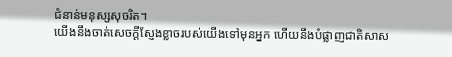ជំនាន់មនុស្សសុចរិត។
យើងនឹងចាត់សេចក្ដីស្ញែងខ្លាចរបស់យើងទៅមុនអ្នក ហើយនឹងបំផ្លាញជាតិសាស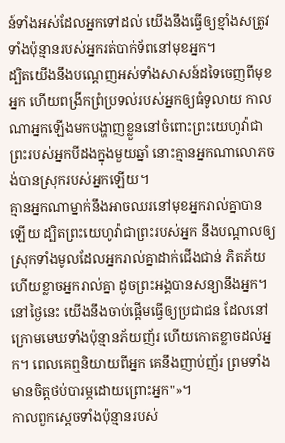ន៍ទាំងអស់ដែលអ្នកទៅដល់ យើងនឹងធ្វើឲ្យខ្មាំងសត្រូវទាំងប៉ុន្មានរបស់អ្នករត់បាក់ទ័ពនៅមុខអ្នក។
ដ្បិតយើងនឹងបណ្តេញអស់ទាំងសាសន៍ដទៃចេញពីមុខអ្នក ហើយពង្រីកព្រំប្រទល់របស់អ្នកឲ្យធំទូលាយ កាលណាអ្នកឡើងមកបង្ហាញខ្លួននៅចំពោះព្រះយេហូវ៉ាជាព្រះរបស់អ្នកបីដងក្នុងមួយឆ្នាំ នោះគ្មានអ្នកណាលោភចង់បានស្រុករបស់អ្នកឡើយ។
គ្មានអ្នកណាម្នាក់នឹងអាចឈរនៅមុខអ្នករាល់គ្នាបានឡើយ ដ្បិតព្រះយេហូវ៉ាជាព្រះរបស់អ្នក នឹងបណ្ដាលឲ្យស្រុកទាំងមូលដែលអ្នករាល់គ្នាដាក់ជើងជាន់ ភិតភ័យ ហើយខ្លាចអ្នករាល់គ្នា ដូចព្រះអង្គបានសន្យានឹងអ្នក។
នៅថ្ងៃនេះ យើងនឹងចាប់ផ្ដើមធ្វើឲ្យប្រជាជន ដែលនៅក្រោមមេឃទាំងប៉ុន្មានភ័យញ័រ ហើយកោតខ្លាចដល់អ្នក។ ពេលគេឮនិយាយពីអ្នក គេនឹងញាប់ញ័រ ព្រមទាំងមានចិត្តថប់បារម្ភដោយព្រោះអ្នក"»។
កាលពួកស្តេចទាំងប៉ុន្មានរបស់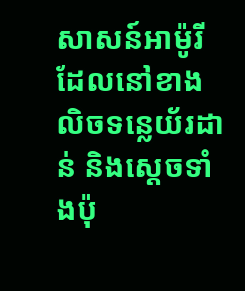សាសន៍អាម៉ូរី ដែលនៅខាងលិចទន្លេយ័រដាន់ និងស្តេចទាំងប៉ុ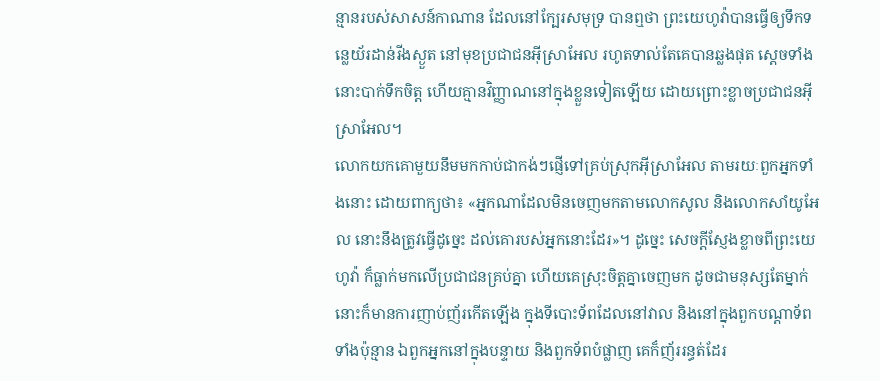ន្មានរបស់សាសន៍កាណាន ដែលនៅក្បែរសមុទ្រ បានឮថា ព្រះយេហូវ៉ាបានធ្វើឲ្យទឹកទន្លេយ័រដាន់រីងស្ងួត នៅមុខប្រជាជនអ៊ីស្រាអែល រហូតទាល់តែគេបានឆ្លងផុត ស្ដេចទាំងនោះបាក់ទឹកចិត្ត ហើយគ្មានវិញ្ញាណនៅក្នុងខ្លួនទៀតឡើយ ដោយព្រោះខ្លាចប្រជាជនអ៊ីស្រាអែល។
លោកយកគោមួយនឹមមកកាប់ជាកង់ៗផ្ញើទៅគ្រប់ស្រុកអ៊ីស្រាអែល តាមរយៈពួកអ្នកទាំងនោះ ដោយពាក្យថា៖ «អ្នកណាដែលមិនចេញមកតាមលោកសូល និងលោកសាំយូអែល នោះនឹងត្រូវធ្វើដូច្នេះ ដល់គោរបស់អ្នកនោះដែរ»។ ដូច្នេះ សេចក្ដីស្ញែងខ្លាចពីព្រះយេហូវ៉ា ក៏ធ្លាក់មកលើប្រជាជនគ្រប់គ្នា ហើយគេស្រុះចិត្តគ្នាចេញមក ដូចជាមនុស្សតែម្នាក់
នោះក៏មានការញាប់ញ័រកើតឡើង ក្នុងទីបោះទ័ពដែលនៅវាល និងនៅក្នុងពួកបណ្ដាទ័ពទាំងប៉ុន្មាន ឯពួកអ្នកនៅក្នុងបន្ទាយ និងពួកទ័ពបំផ្លាញ គេក៏ញ័ររន្ធត់ដែរ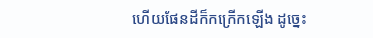ហើយផែនដីក៏កក្រើកឡើង ដូច្នេះ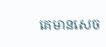គេមានសេច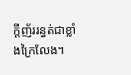ក្ដីញ័ររន្ធត់ជាខ្លាំងក្រៃលែង។